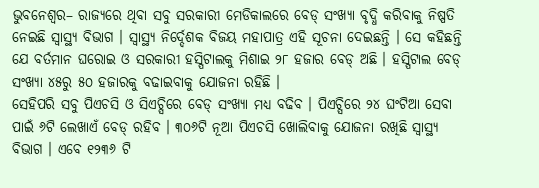ଭୁବନେଶ୍ୱର– ରାଜ୍ୟରେ ଥିବା ସବୁ ସରକାରୀ ମେଡିକାଲରେ ବେଡ୍ ସଂଖ୍ୟା ବୃଦ୍ଧି କରିବାକୁ ନିଷ୍ପତି ନେଇଛି ସ୍ୱାସ୍ଥ୍ୟ ବିଭାଗ । ସ୍ୱାସ୍ଥ୍ୟ ନିର୍ଦ୍ଦେଶକ ବିଜୟ ମହାପାତ୍ର ଏହି ସୂଚନା ଦେଇଛନ୍ତି । ସେ କହିଛନ୍ତି ଯେ ବର୍ତମାନ ଘରୋଇ ଓ ସରକାରୀ ହସ୍ପିଟାଲକୁ ମିଶାଇ ୨୮ ହଜାର ବେଡ୍ ଅଛି । ହସ୍ପିଟାଲ ବେଡ୍ ସଂଖ୍ୟା ୪୫ରୁ ୫୦ ହଜାରକୁ ବଢାଇବାକୁ ଯୋଜନା ରହିଛି ।
ସେହିପରି ସବୁ ପିଏଚସି ଓ ସିଏଚ୍ସିରେ ବେଡ୍ ସଂଖ୍ୟା ମଧ୍ୟ ବଢିବ । ପିଏଚ୍ସିରେ ୨୪ ଘଂଟିଆ ସେବା ପାଇଁ ୬ଟି ଲେଖାଏଁ ବେଡ୍ ରହିବ । ୩୦୬ଟି ନୂଆ ପିଏଚସି ଖୋଲିବାକୁ ଯୋଜନା ରଖିଛି ସ୍ୱାସ୍ଥ୍ୟ ବିଭାଗ । ଏବେ ୧୨୩୬ ଟି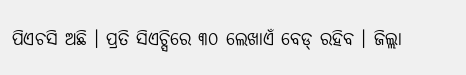ପିଏଚସି ଅଛି । ପ୍ରତି ସିଏଚ୍ସିରେ ୩୦ ଲେଖାଏଁ ବେଡ୍ ରହିବ । ଜିଲ୍ଲା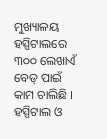ମୁଖ୍ୟାଳୟ ହସ୍ପିଟାଲରେ ୩୦୦ ଲେଖାଏଁ ବେଡ୍ ପାଇଁ କାମ ଚାଲିଛି । ହସ୍ପିଟାଲ ଓ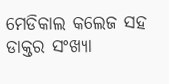ମେଡିକାଲ କଲେଜ ସହ ଡାକ୍ତର ସଂଖ୍ୟା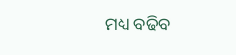ମଧ୍ୟ ବଢିବ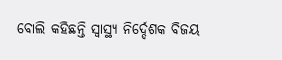ବୋଲି କହିଛନ୍ତି ସ୍ୱାସ୍ଥ୍ୟ ନିର୍ଦ୍ଦେଶକ ବିଜୟ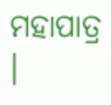ମହାପାତ୍ର ।